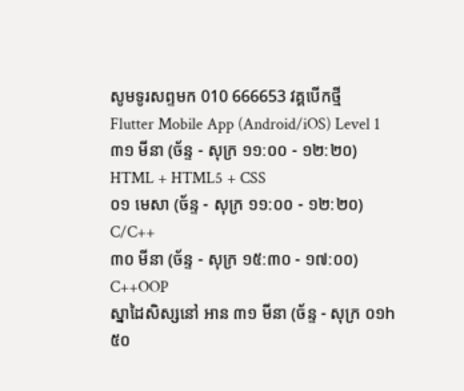សូមទូរសព្ទមក 010 666653 វគ្គបើកថ្មី
Flutter Mobile App (Android/iOS) Level 1
៣១ មីនា (ច័ន្ទ - សុក្រ ១១:០០ - ១២:២០)
HTML + HTML5 + CSS
០១ មេសា (ច័ន្ទ - សុក្រ ១១:០០ - ១២:២០)
C/C++
៣០ មីនា (ច័ន្ទ - សុក្រ ១៥:៣០ - ១៧:០០)
C++OOP
ស្នាដៃសិស្សនៅ អាន ៣១ មីនា (ច័ន្ទ - សុក្រ ០១h៥០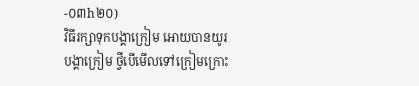-០៣h២០)
វិធីរក្សាទុកបង្គាក្រៀម អោយបានយូរ
បង្គាក្រៀម ថ្វីបើមើលទៅក្រៀមក្រោះ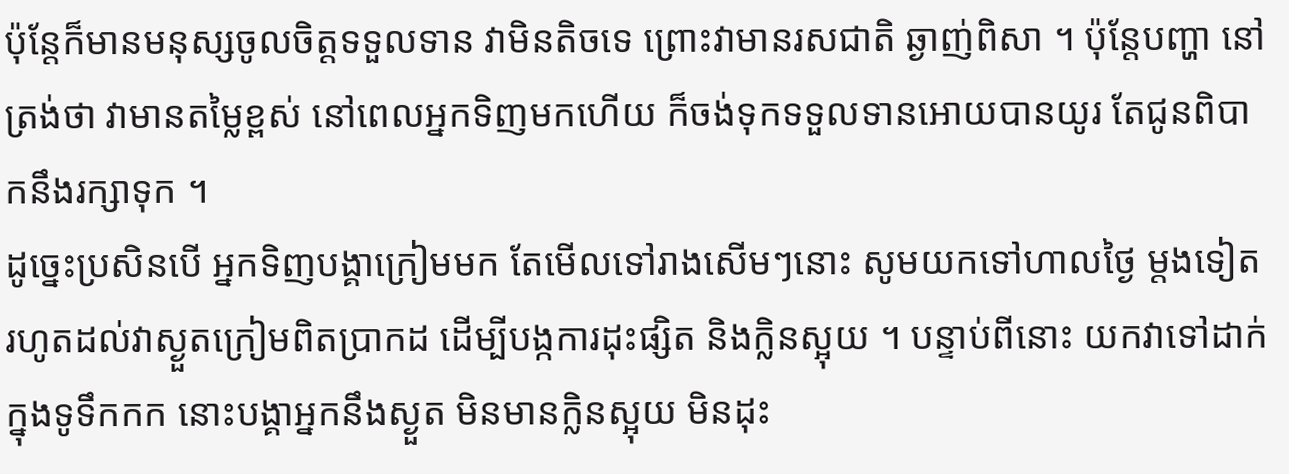ប៉ុន្តែក៏មានមនុស្សចូលចិត្តទទួលទាន វាមិនតិចទេ ព្រោះវាមានរសជាតិ ឆ្ងាញ់ពិសា ។ ប៉ុន្តែបញ្ហា នៅត្រង់ថា វាមានតម្លៃខ្ពស់ នៅពេលអ្នកទិញមកហើយ ក៏ចង់ទុកទទួលទានអោយបានយូរ តែជូនពិបាកនឹងរក្សាទុក ។
ដូច្នេះប្រសិនបើ អ្នកទិញបង្គាក្រៀមមក តែមើលទៅរាងសើមៗនោះ សូមយកទៅហាលថ្ងៃ ម្តងទៀត រហូតដល់វាស្ងួតក្រៀមពិតប្រាកដ ដើម្បីបង្កការដុះផ្សិត និងក្លិនស្អុយ ។ បន្ទាប់ពីនោះ យកវាទៅដាក់ក្នុងទូទឹកកក នោះបង្គាអ្នកនឹងស្ងួត មិនមានក្លិនស្អុយ មិនដុះ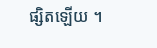ផ្សិតឡើយ ។